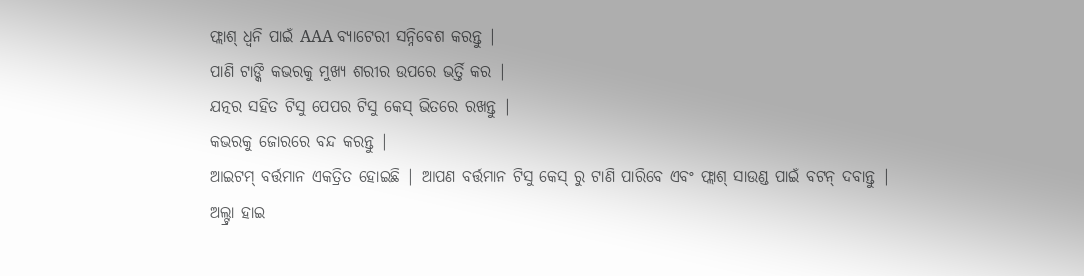ଫ୍ଲାଶ୍ ଧ୍ୱନି ପାଇଁ AAA ବ୍ୟାଟେରୀ ସନ୍ନିବେଶ କରନ୍ତୁ |
ପାଣି ଟାଙ୍କି କଭରକୁ ମୁଖ୍ୟ ଶରୀର ଉପରେ ଭର୍ତ୍ତି କର |
ଯତ୍ନର ସହିତ ଟିସୁ ପେପର ଟିସୁ କେସ୍ ଭିତରେ ରଖନ୍ତୁ |
କଭରକୁ ଜୋରରେ ବନ୍ଦ କରନ୍ତୁ |
ଆଇଟମ୍ ବର୍ତ୍ତମାନ ଏକତ୍ରିତ ହୋଇଛି | ଆପଣ ବର୍ତ୍ତମାନ ଟିସୁ କେସ୍ ରୁ ଟାଣି ପାରିବେ ଏବଂ ଫ୍ଲାଶ୍ ସାଉଣ୍ଡ ପାଇଁ ବଟନ୍ ଦବାନ୍ତୁ |
ଅଲ୍ଟ୍ରା ହାଇ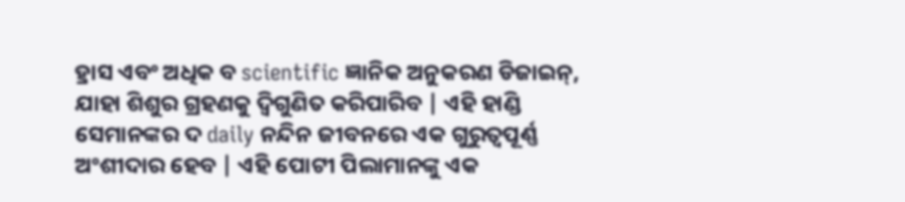ହ୍ରାସ ଏବଂ ଅଧିକ ବ scientific ଜ୍ଞାନିକ ଅନୁକରଣ ଡିଜାଇନ୍, ଯାହା ଶିଶୁର ଗ୍ରହଣକୁ ଦ୍ୱିଗୁଣିତ କରିପାରିବ | ଏହି ହାଣ୍ଡି ସେମାନଙ୍କର ଦ daily ନନ୍ଦିନ ଜୀବନରେ ଏକ ଗୁରୁତ୍ୱପୂର୍ଣ୍ଣ ଅଂଶୀଦାର ହେବ | ଏହି ପୋଟୀ ପିଲାମାନଙ୍କୁ ଏକ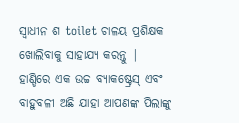ସ୍ୱାଧୀନ ଶ toilet ଚାଳୟ ପ୍ରଶିକ୍ଷକ ଖୋଲିବାକୁ ସାହାଯ୍ୟ କରନ୍ତୁ | ହାଣ୍ଡିରେ ଏକ ଉଚ୍ଚ ବ୍ୟାକଷ୍ଟ୍ରେସ୍ ଏବଂ ବାହୁବଳୀ ଅଛି ଯାହା ଆପଣଙ୍କ ପିଲାଙ୍କୁ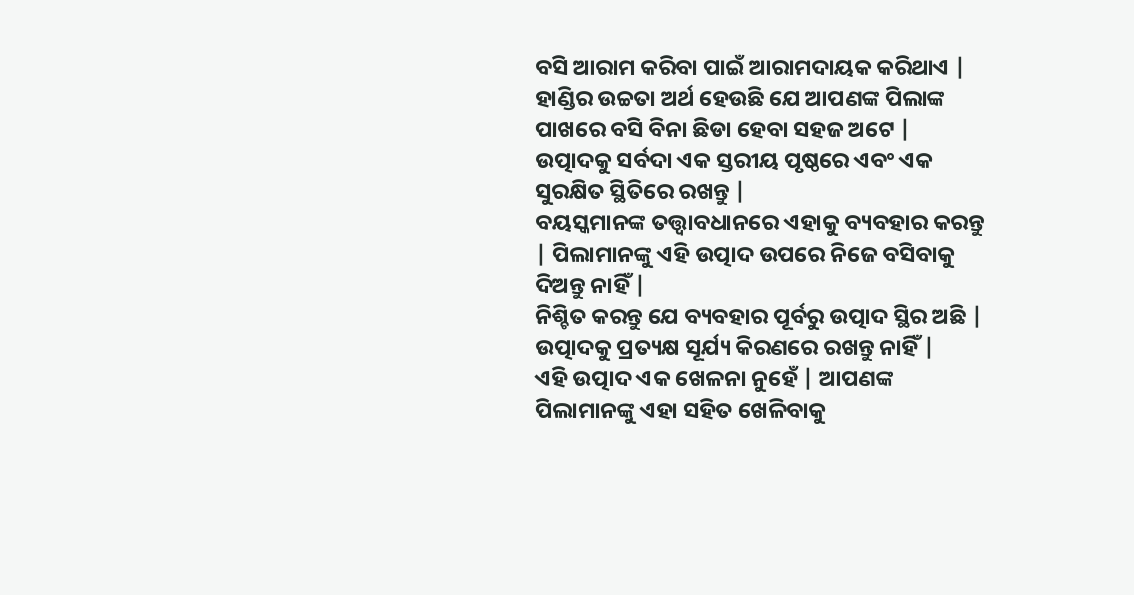ବସି ଆରାମ କରିବା ପାଇଁ ଆରାମଦାୟକ କରିଥାଏ | ହାଣ୍ଡିର ଉଚ୍ଚତା ଅର୍ଥ ହେଉଛି ଯେ ଆପଣଙ୍କ ପିଲାଙ୍କ ପାଖରେ ବସି ବିନା ଛିଡା ହେବା ସହଜ ଅଟେ |
ଉତ୍ପାଦକୁ ସର୍ବଦା ଏକ ସ୍ତରୀୟ ପୃଷ୍ଠରେ ଏବଂ ଏକ ସୁରକ୍ଷିତ ସ୍ଥିତିରେ ରଖନ୍ତୁ |
ବୟସ୍କମାନଙ୍କ ତତ୍ତ୍ୱାବଧାନରେ ଏହାକୁ ବ୍ୟବହାର କରନ୍ତୁ | ପିଲାମାନଙ୍କୁ ଏହି ଉତ୍ପାଦ ଉପରେ ନିଜେ ବସିବାକୁ ଦିଅନ୍ତୁ ନାହିଁ |
ନିଶ୍ଚିତ କରନ୍ତୁ ଯେ ବ୍ୟବହାର ପୂର୍ବରୁ ଉତ୍ପାଦ ସ୍ଥିର ଅଛି |
ଉତ୍ପାଦକୁ ପ୍ରତ୍ୟକ୍ଷ ସୂର୍ଯ୍ୟ କିରଣରେ ରଖନ୍ତୁ ନାହିଁ |
ଏହି ଉତ୍ପାଦ ଏକ ଖେଳନା ନୁହେଁ | ଆପଣଙ୍କ ପିଲାମାନଙ୍କୁ ଏହା ସହିତ ଖେଳିବାକୁ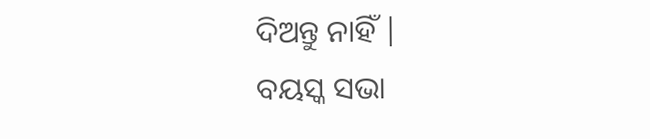ଦିଅନ୍ତୁ ନାହିଁ |
ବୟସ୍କ ସଭା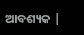ଆବଶ୍ୟକ |